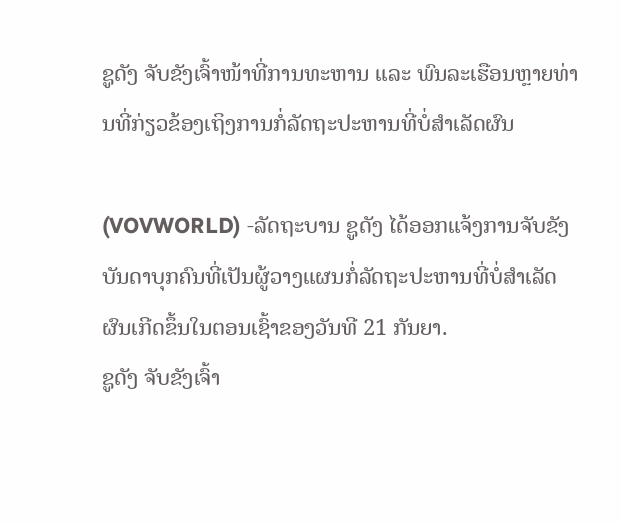ຊູດັງ ຈັບຂັງເຈົ້າໜ້າທີ່ການທະຫານ ແລະ ພົນລະເຮືອນຫຼາຍທ່ານທີ່ກ່ຽວຂ້ອງເຖິງການກໍ່ລັດຖະປະຫານທີ່ບໍ່ສຳເລັດຜົນ

(VOVWORLD) -ລັດຖະບານ ຊູດັງ ໄດ້ອອກແຈ້ງການຈັບຂັງບັນດາບຸກຄົນທີ່ເປັນຜູ້ວາງແຜນກໍ່ລັດຖະປະຫານທີ່ບໍ່ສຳເລັດຜົນເກີດຂຶ້ນໃນຕອນເຊົ້າຂອງວັນທີ 21 ກັນຍາ.
ຊູດັງ ຈັບຂັງເຈົ້າ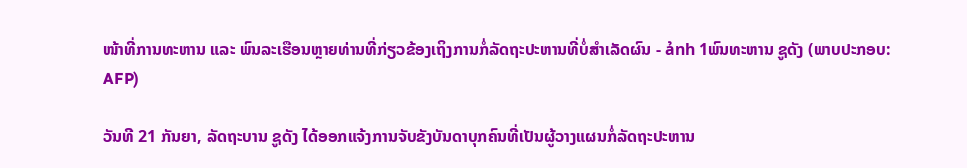ໜ້າທີ່ການທະຫານ ແລະ ພົນລະເຮືອນຫຼາຍທ່ານທີ່ກ່ຽວຂ້ອງເຖິງການກໍ່ລັດຖະປະຫານທີ່ບໍ່ສຳເລັດຜົນ - ảnh 1ພົນທະຫານ ຊູດັງ (ພາບປະກອບ: AFP)

ວັນທີ 21 ກັນຍາ, ລັດຖະບານ ຊູດັງ ໄດ້ອອກແຈ້ງການຈັບຂັງບັນດາບຸກຄົນທີ່ເປັນຜູ້ວາງແຜນກໍ່ລັດຖະປະຫານ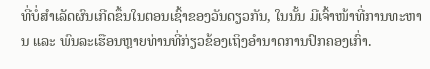ທີ່ບໍ່ສຳເລັດຜົນເກີດຂຶ້ນໃນຕອນເຊົ້າຂອງວັນດຽວກັນ, ໃນນັ້ນ ມີເຈົ້າໜ້າທີ່ການທະຫານ ແລະ ພົນລະເຮືອນຫຼາຍທ່ານທີ່ກ່ຽວຂ້ອງເຖິງອຳນາດການປົກຄອງເກົ່າ.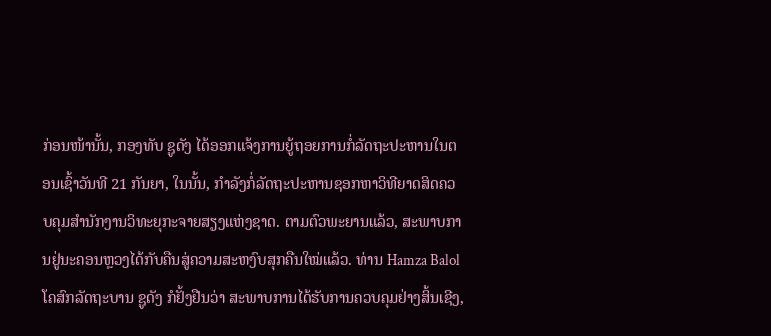ກ່ອນໜ້ານັ້ນ, ກອງທັບ ຊູດັງ ໄດ້ອອກແຈ້ງການຍູ້ຖອຍການກໍ່ລັດຖະປະຫານໃນຕອນເຊົ້າວັນທີ 21 ກັນຍາ, ໃນນັ້ນ, ກຳລັງກໍ່ລັດຖະປະຫານຊອກຫາວິທີຍາດສິດຄວບຄຸມສຳນັກງານວິທະຍຸກະຈາຍສຽງແຫ່ງຊາດ. ຕາມຕົວພະຍານແລ້ວ, ສະພາບການຢູ່ນະຄອນຫຼວງໄດ້ກັບຄືນສູ່ຄວາມສະຫງົບສຸກຄືນໃໝ່ແລ້ວ. ທ່ານ Hamza Balol ໂຄສົກລັດຖະບານ ຊູດັງ ກໍຢັ້ງຢືນວ່າ ສະພາບການໄດ້ຮັບການຄວບຄຸມຢ່າງສິ້ນເຊີງ,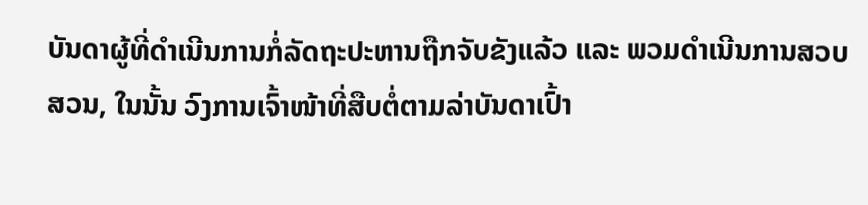ບັນດາຜູ້ທີ່ດຳເນີນການກໍ່ລັດຖະປະຫານຖືກຈັບຂັງແລ້ວ ແລະ ພວມດຳເນີນການສວບສວນ, ໃນນັ້ນ ວົງການເຈົ້າໜ້າທີ່ສືບຕໍ່ຕາມລ່າບັນດາເປົ້າ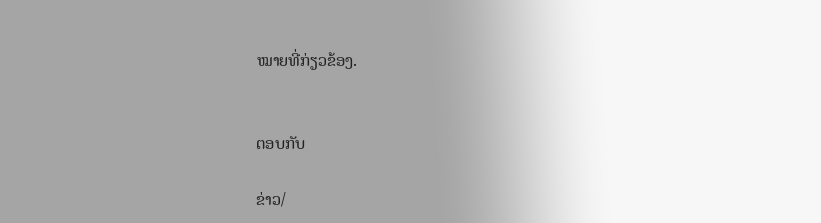ໝາຍທີ່ກ່ຽວຂ້ອງ.


ຕອບກັບ

ຂ່າວ/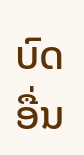ບົດອື່ນ